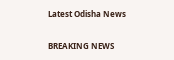Latest Odisha News

BREAKING NEWS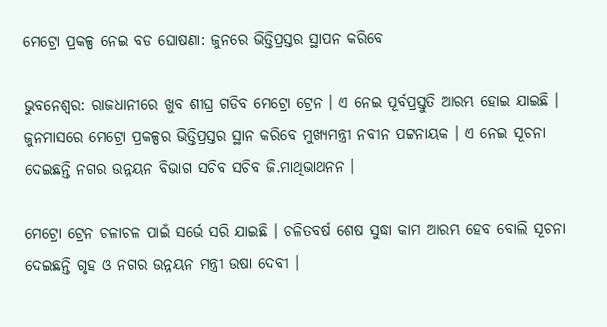ମେଟ୍ରୋ ପ୍ରକଳ୍ପ ନେଇ ବଡ ଘୋଷଣା: ଜୁନରେ ଭିତ୍ତିପ୍ରସ୍ତର ସ୍ଥାପନ କରିବେ

ଭୁବନେଶ୍ୱର: ରାଜଧାନୀରେ ଖୁବ ଶୀଘ୍ର ଗଡିବ ମେଟ୍ରୋ ଟ୍ରେନ । ଏ ନେଇ ପୂର୍ବପ୍ରସ୍ତୁତି ଆରମ୍ଭ ହୋଇ ଯାଇଛି । ଜୁନମାସରେ ମେଟ୍ରୋ ପ୍ରକଳ୍ପର ଭିତ୍ତିପ୍ରସ୍ତର ସ୍ଥାନ କରିବେ ମୁଖ୍ୟମନ୍ତ୍ରୀ ନବୀନ ପଟ୍ଟନାୟକ । ଏ ନେଇ ସୂଚନା ଦେଇଛନ୍ତି ନଗର ଉନ୍ନୟନ ବିଭାଗ ସଚିବ ସଚିବ ଜି.ମାଥିଭାଥନନ ।

ମେଟ୍ରୋ ଟ୍ରେନ ଚଳାଚଳ ପାଇଁ ସର୍ଭେ ସରି ଯାଇଛି । ଚଳିତବର୍ଷ ଶେଷ ସୁଦ୍ଧା କାମ ଆରମ୍ଭ ହେବ ବୋଲି ସୂଚନା ଦେଇଛନ୍ତି ଗୃହ ଓ ନଗର ଉନ୍ନୟନ ମନ୍ତ୍ରୀ ଉଷା ଦେବୀ ।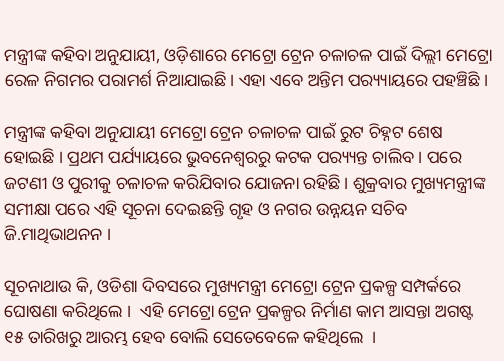ମନ୍ତ୍ରୀଙ୍କ କହିବା ଅନୁଯାୟୀ, ଓଡ଼ିଶାରେ ମେଟ୍ରୋ ଟ୍ରେନ ଚଳାଚଳ ପାଇଁ ଦିଲ୍ଲୀ ମେଟ୍ରୋ ରେଳ ନିଗମର ପରାମର୍ଶ ନିଆଯାଇଛି। ଏହା ଏବେ ଅନ୍ତିମ ପର‌୍ୟ୍ୟାୟରେ ପହଞ୍ଚିଛି ।

ମନ୍ତ୍ରୀଙ୍କ କହିବା ଅନୁଯାୟୀ ମେଟ୍ରୋ ଟ୍ରେନ ଚଳାଚଳ ପାଇଁ ରୁଟ ଚିହ୍ନଟ ଶେଷ ହୋଇଛି । ପ୍ରଥମ ପର୍ଯ୍ୟାୟରେ ଭୁବନେଶ୍ୱରରୁ କଟକ ପର‌୍ୟ୍ୟନ୍ତ ଚାଲିବ । ପରେ ଜଟଣୀ ଓ ପୁରୀକୁ ଚଳାଚଳ କରିଯିବାର ଯୋଜନା ରହିଛି। ଶୁକ୍ରବାର ମୁଖ୍ୟମନ୍ତ୍ରୀଙ୍କ ସମୀକ୍ଷା ପରେ ଏହି ସୂଚନା ଦେଇଛନ୍ତି ଗୃହ ଓ ନଗର ଉନ୍ନୟନ ସଚିବ ଜି.ମାଥିଭାଥନନ ।

ସୂଚନାଥାଉ କି, ଓଡିଶା ଦିବସରେ ମୁଖ୍ୟମନ୍ତ୍ରୀ ମେଟ୍ରୋ ଟ୍ରେନ ପ୍ରକଳ୍ପ ସମ୍ପର୍କରେ ଘୋଷଣା କରିଥିଲେ ।  ଏହି ମେଟ୍ରୋ ଟ୍ରେନ ପ୍ରକଳ୍ପର ନିର୍ମାଣ କାମ ଆସନ୍ତା ଅଗଷ୍ଟ ୧୫ ତାରିଖରୁ ଆରମ୍ଭ ହେବ ବୋଲି ସେତେବେଳେ କହିଥିଲେ  ।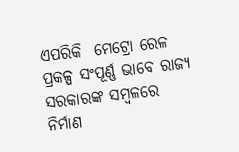ଏପରିକି  ମେଟ୍ରୋ ରେଳ ପ୍ରକଳ୍ପ ସଂପୂର୍ଣ୍ଣ ଭାବେ ରାଜ୍ୟ ସରକାରଙ୍କ ସମ୍ବଳରେ ନିର୍ମାଣ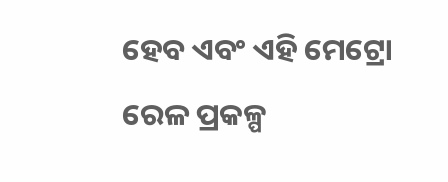ହେବ ଏବଂ ଏହି ମେଟ୍ରୋ ରେଳ ପ୍ରକଳ୍ପ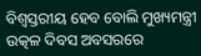ବିଶ୍ବସ୍ତରୀୟ ହେବ ବୋଲି ମୁଖ୍ୟମନ୍ତ୍ରୀ ଉତ୍କଳ ଦିବସ ଅବସରରେ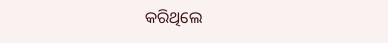କରିଥିଲେ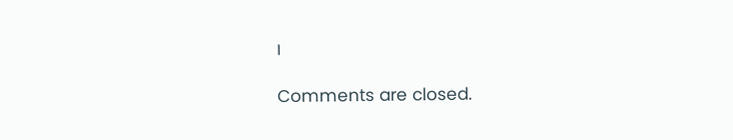।

Comments are closed.